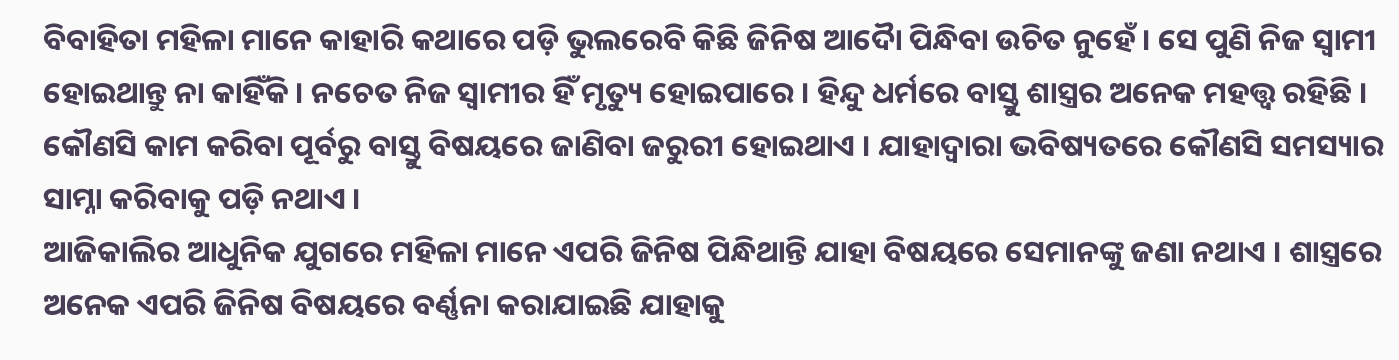ବିବାହିତା ମହିଳା ମାନେ କାହାରି କଥାରେ ପଡ଼ି ଭୁଲରେବି କିଛି ଜିନିଷ ଆଦୋୖ ପିନ୍ଧିବା ଉଚିତ ନୁହେଁ । ସେ ପୁଣି ନିଜ ସ୍ୱାମୀ ହୋଇଥାନ୍ତୁ ନା କାହିଁକି । ନଚେତ ନିଜ ସ୍ୱାମୀର ହିଁ ମୃତ୍ୟୁ ହୋଇପାରେ । ହିନ୍ଦୁ ଧର୍ମରେ ବାସ୍ତୁ ଶାସ୍ତ୍ରର ଅନେକ ମହତ୍ତ୍ୱ ରହିଛି । କୌଣସି କାମ କରିବା ପୂର୍ବରୁ ବାସ୍ତୁ ବିଷୟରେ ଜାଣିବା ଜରୁରୀ ହୋଇଥାଏ । ଯାହାଦ୍ୱାରା ଭବିଷ୍ୟତରେ କୌଣସି ସମସ୍ୟାର ସାମ୍ନା କରିବାକୁ ପଡ଼ି ନଥାଏ ।
ଆଜିକାଲିର ଆଧୁନିକ ଯୁଗରେ ମହିଳା ମାନେ ଏପରି ଜିନିଷ ପିନ୍ଧିଥାନ୍ତି ଯାହା ବିଷୟରେ ସେମାନଙ୍କୁ ଜଣା ନଥାଏ । ଶାସ୍ତ୍ରରେ ଅନେକ ଏପରି ଜିନିଷ ବିଷୟରେ ବର୍ଣ୍ଣନା କରାଯାଇଛି ଯାହାକୁ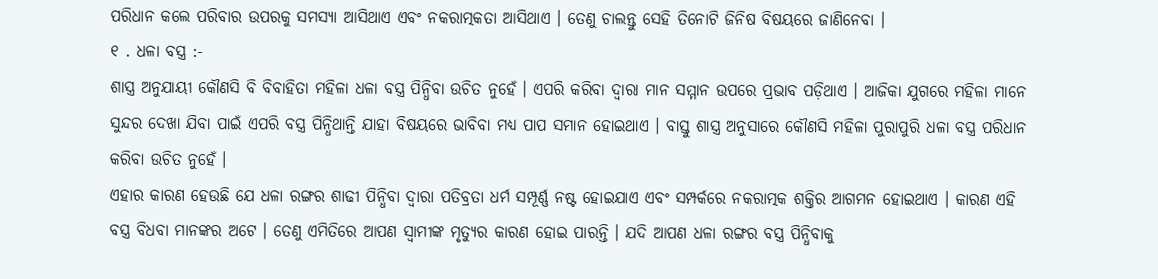ପରିଧାନ କଲେ ପରିବାର ଉପରକୁ ସମସ୍ୟା ଆସିଥାଏ ଏବଂ ନକରାତ୍ମକତା ଆସିଥାଏ । ତେଣୁ ଚାଲନ୍ତୁ ସେହି ତିନୋଟି ଜିନିଷ ବିଷୟରେ ଜାଣିନେବା ।
୧ . ଧଳା ବସ୍ତ୍ର :-
ଶାସ୍ତ୍ର ଅନୁଯାୟୀ କୌଣସି ବି ବିବାହିତା ମହିଳା ଧଳା ବସ୍ତ୍ର ପିନ୍ଧିବା ଉଚିତ ନୁହେଁ । ଏପରି କରିବା ଦ୍ୱାରା ମାନ ସମ୍ମାନ ଉପରେ ପ୍ରଭାବ ପଡ଼ିଥାଏ । ଆଜିକା ଯୁଗରେ ମହିଳା ମାନେ ସୁନ୍ଦର ଦେଖା ଯିବା ପାଇଁ ଏପରି ବସ୍ତ୍ର ପିନ୍ଧିଥାନ୍ତି ଯାହା ବିଷୟରେ ଭାବିବା ମଧ୍ୟ ପାପ ସମାନ ହୋଇଥାଏ । ବାସ୍ତୁ ଶାସ୍ତ୍ର ଅନୁସାରେ କୌଣସି ମହିଳା ପୁରାପୁରି ଧଳା ବସ୍ତ୍ର ପରିଧାନ କରିବା ଉଚିତ ନୁହେଁ ।
ଏହାର କାରଣ ହେଉଛି ଯେ ଧଳା ରଙ୍ଗର ଶାଢୀ ପିନ୍ଧିବା ଦ୍ୱାରା ପତିବ୍ରତା ଧର୍ମ ସମ୍ପୂର୍ଣ୍ଣ ନଷ୍ଟ ହୋଇଯାଏ ଏବଂ ସମ୍ପର୍କରେ ନକରାତ୍ମକ ଶକ୍ତିର ଆଗମନ ହୋଇଥାଏ । କାରଣ ଏହି ବସ୍ତ୍ର ବିଧବା ମାନଙ୍କର ଅଟେ । ତେଣୁ ଏମିତିରେ ଆପଣ ସ୍ୱାମୀଙ୍କ ମୃତ୍ୟୁର କାରଣ ହୋଇ ପାରନ୍ତି । ଯଦି ଆପଣ ଧଳା ରଙ୍ଗର ବସ୍ତ୍ର ପିନ୍ଧିବାକୁ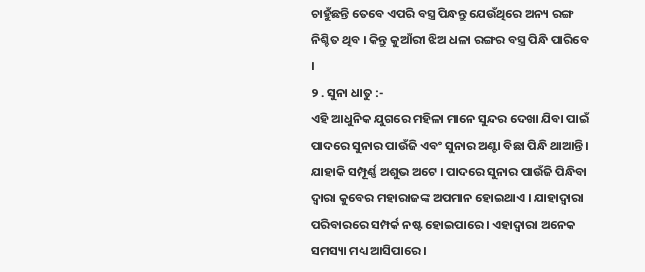ଚାହୁଁଛନ୍ତି ତେବେ ଏପରି ବସ୍ତ୍ର ପିନ୍ଧନ୍ତୁ ଯେଉଁଥିରେ ଅନ୍ୟ ରଙ୍ଗ ନିଶ୍ଚିତ ଥିବ । କିନ୍ତୁ କୁଆଁରୀ ଝିଅ ଧଳା ରଙ୍ଗର ବସ୍ତ୍ର ପିନ୍ଧି ପାରିବେ ।
୨ . ସୁନା ଧାତୁ :-
ଏହି ଆଧୁନିକ ଯୁଗରେ ମହିଳା ମାନେ ସୁନ୍ଦର ଦେଖା ଯିବା ପାଇଁ ପାଦରେ ସୁନାର ପାଉଁଜି ଏବଂ ସୁନାର ଅଣ୍ଟା ବିଛା ପିନ୍ଧି ଥାଆନ୍ତି । ଯାହାକି ସମ୍ପୂର୍ଣ୍ଣ ଅଶୁଭ ଅଟେ । ପାଦରେ ସୁନାର ପାଉଁଜି ପିନ୍ଧିବା ଦ୍ୱାରା କୁବେର ମହାରାଜଙ୍କ ଅପମାନ ହୋଇଥାଏ । ଯାହାଦ୍ୱାରା ପରିବାରରେ ସମ୍ପର୍କ ନଷ୍ଟ ହୋଇପାରେ । ଏହାଦ୍ବାରା ଅନେକ ସମସ୍ୟା ମଧ୍ୟ ଆସିପାରେ ।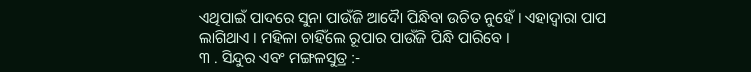ଏଥିପାଇଁ ପାଦରେ ସୁନା ପାଉଁଜି ଆଦୋୖ ପିନ୍ଧିବା ଉଚିତ ନୁହେଁ । ଏହାଦ୍ବାରା ପାପ ଲାଗିଥାଏ । ମହିଳା ଚାହିଁଲେ ରୂପାର ପାଉଁଜି ପିନ୍ଧି ପାରିବେ ।
୩ . ସିନ୍ଦୁର ଏବଂ ମଙ୍ଗଳସୁତ୍ର :-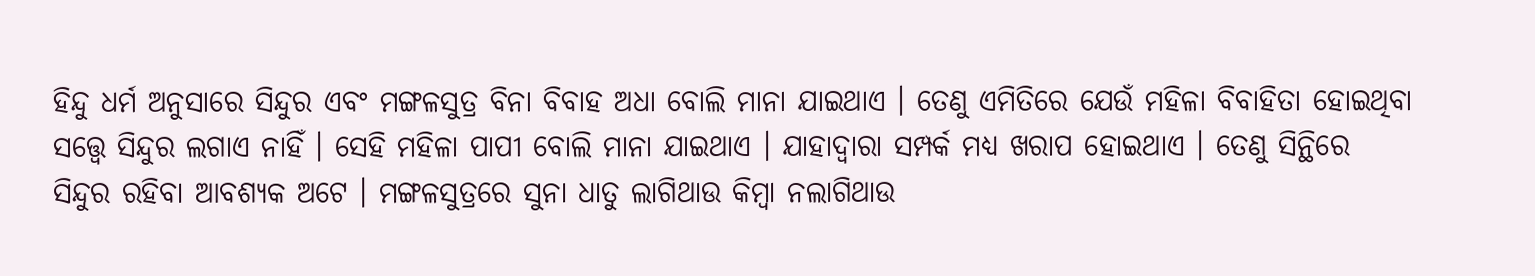ହିନ୍ଦୁ ଧର୍ମ ଅନୁସାରେ ସିନ୍ଦୁର ଏବଂ ମଙ୍ଗଳସୁତ୍ର ବିନା ବିବାହ ଅଧା ବୋଲି ମାନା ଯାଇଥାଏ । ତେଣୁ ଏମିତିରେ ଯେଉଁ ମହିଳା ବିବାହିତା ହୋଇଥିବା ସତ୍ତ୍ୱେ ସିନ୍ଦୁର ଲଗାଏ ନାହିଁ । ସେହି ମହିଳା ପାପୀ ବୋଲି ମାନା ଯାଇଥାଏ । ଯାହାଦ୍ୱାରା ସମ୍ପର୍କ ମଧ୍ୟ ଖରାପ ହୋଇଥାଏ । ତେଣୁ ସିନ୍ଥିରେ ସିନ୍ଦୁର ରହିବା ଆବଶ୍ୟକ ଅଟେ । ମଙ୍ଗଳସୁତ୍ରରେ ସୁନା ଧାତୁ ଲାଗିଥାଉ କିମ୍ବା ନଲାଗିଥାଉ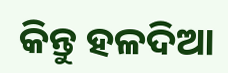କିନ୍ତୁ ହଳଦିଆ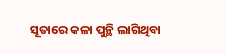ସୂତାରେ କଳା ପୁନ୍ଥି ଲାଗିଥିବା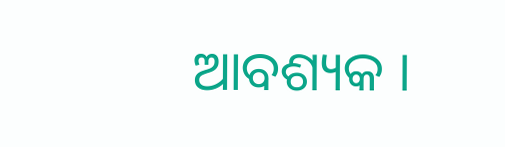ଆବଶ୍ୟକ ।